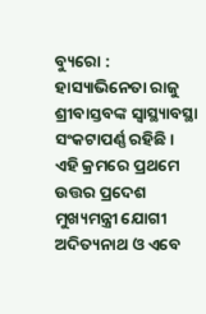ବ୍ୟୁରୋ : ହାସ୍ୟାଭିନେତା ରାଜୁ ଶ୍ରୀବାସ୍ତବଙ୍କ ସ୍ୱାସ୍ଥ୍ୟାବସ୍ଥା ସଂକଟାପର୍ଣ୍ଣ ରହିଛି । ଏହି କ୍ରମରେ ପ୍ରଥମେ ଉତ୍ତର ପ୍ରଦେଶ ମୁଖ୍ୟମନ୍ତ୍ରୀ ଯୋଗୀ ଅଦିତ୍ୟନାଥ ଓ ଏବେ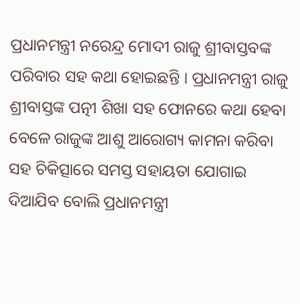ପ୍ରଧାନମନ୍ତ୍ରୀ ନରେନ୍ଦ୍ର ମୋଦୀ ରାଜୁ ଶ୍ରୀବାସ୍ତବଙ୍କ ପରିବାର ସହ କଥା ହୋଇଛନ୍ତି । ପ୍ରଧାନମନ୍ତ୍ରୀ ରାଜୁ ଶ୍ରୀବାସ୍ତଙ୍କ ପତ୍ନୀ ଶିଖା ସହ ଫୋନରେ କଥା ହେବା ବେଳେ ରାଜୁଙ୍କ ଆଶୁ ଆରୋଗ୍ୟ କାମନା କରିବା ସହ ଚିକିତ୍ସାରେ ସମସ୍ତ ସହାୟତା ଯୋଗାଇ ଦିଆଯିବ ବୋଲି ପ୍ରଧାନମନ୍ତ୍ରୀ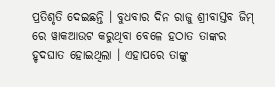ପ୍ରତିଶୃତି ଦେଇଛନ୍ତି । ବୁଧବାର ଦିନ ରାଜୁ ଶ୍ରୀବାସ୍ତବ ଜିମ୍ ରେ ୱାକଆଉଟ କରୁଥିବା ବେଳେ ହଠାତ ତାଙ୍କର ହୃଦଘାତ ହୋଇଥିଲା । ଏହାପରେ ତାଙ୍କୁ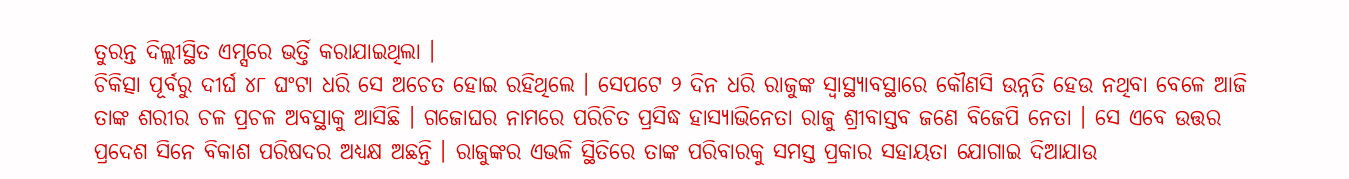ତୁରନ୍ତ ଦିଲ୍ଲୀସ୍ଥିତ ଏମ୍ସରେ ଭର୍ତ୍ତି କରାଯାଇଥିଲା ।
ଚିକିତ୍ସା ପୂର୍ବରୁ ଦୀର୍ଘ ୪୮ ଘଂଟା ଧରି ସେ ଅଚେତ ହୋଇ ରହିଥିଲେ । ସେପଟେ ୨ ଦିନ ଧରି ରାଜୁଙ୍କ ସ୍ୱାସ୍ଥ୍ୟାବସ୍ଥାରେ କୌଣସି ଉନ୍ନତି ହେଉ ନଥିବା ବେଳେ ଆଜି ତାଙ୍କ ଶରୀର ଚଳ ପ୍ରଚଳ ଅବସ୍ଥାକୁ ଆସିଛି । ଗଜୋଘର ନାମରେ ପରିଚିତ ପ୍ରସିଦ୍ଧ ହାସ୍ୟାଭିନେତା ରାଜୁ ଶ୍ରୀବାସ୍ତବ ଜଣେ ବିଜେପି ନେତା । ସେ ଏବେ ଉତ୍ତର ପ୍ରଦେଶ ସିନେ ବିକାଶ ପରିଷଦର ଅଧ୍ୟକ୍ଷ ଅଛନ୍ତି । ରାଜୁଙ୍କର ଏଭଳି ସ୍ଥିତିରେ ତାଙ୍କ ପରିବାରକୁ ସମସ୍ତ ପ୍ରକାର ସହାୟତା ଯୋଗାଇ ଦିଆଯାଉ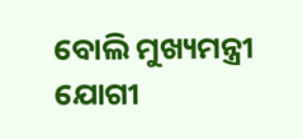ବୋଲି ମୁଖ୍ୟମନ୍ତ୍ରୀ ଯୋଗୀ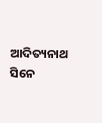ଆଦିତ୍ୟନାଥ ସିନେ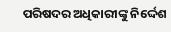ପରିଷଦର ଅଧିକାରୀଙ୍କୁ ନିର୍ଦ୍ଦେଶ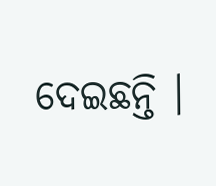ଦେଇଛନ୍ତି ।